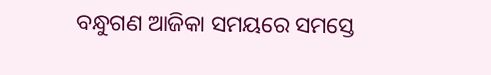ବନ୍ଧୁଗଣ ଆଜିକା ସମୟରେ ସମସ୍ତେ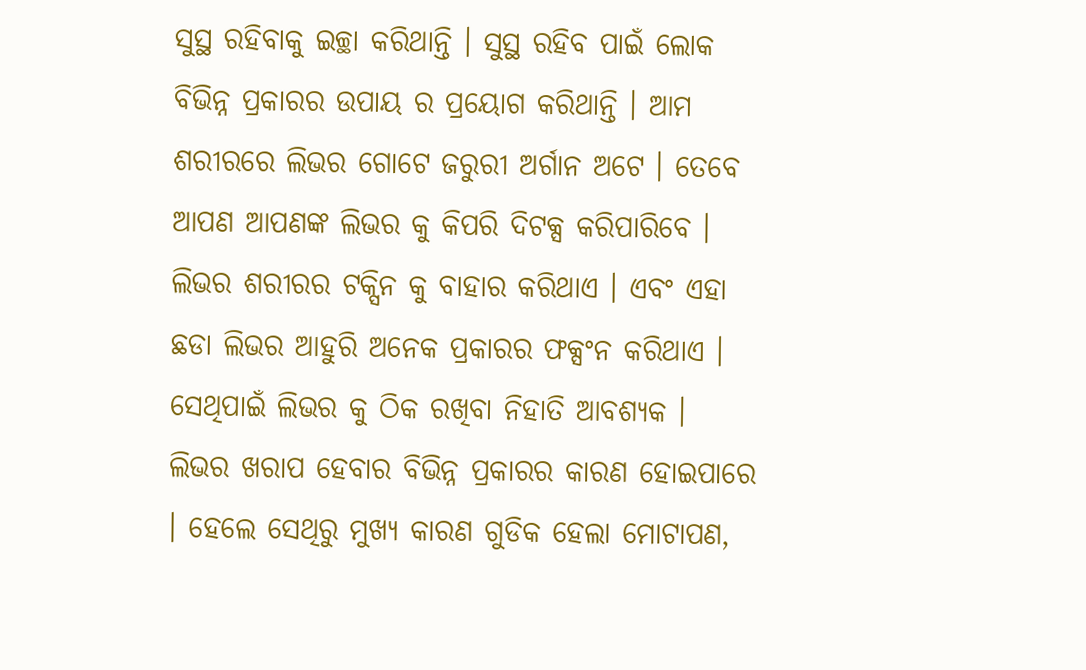ସୁସ୍ଥ ରହିବାକୁ ଇଚ୍ଛା କରିଥାନ୍ତି । ସୁସ୍ଥ ରହିବ ପାଇଁ ଲୋକ ବିଭିନ୍ନ ପ୍ରକାରର ଉପାୟ ର ପ୍ରୟୋଗ କରିଥାନ୍ତି । ଆମ ଶରୀରରେ ଲିଭର ଗୋଟେ ଜରୁରୀ ଅର୍ଗାନ ଅଟେ । ତେବେ ଆପଣ ଆପଣଙ୍କ ଲିଭର କୁ କିପରି ଦିଟକ୍ସ କରିପାରିବେ । ଲିଭର ଶରୀରର ଟକ୍ସିନ କୁ ବାହାର କରିଥାଏ । ଏବଂ ଏହା ଛଡା ଲିଭର ଆହୁରି ଅନେକ ପ୍ରକାରର ଫକ୍ସଂନ କରିଥାଏ । ସେଥିପାଇଁ ଲିଭର କୁ ଠିକ ରଖିବା ନିହାତି ଆବଶ୍ୟକ ।
ଲିଭର ଖରାପ ହେବାର ବିଭିନ୍ନ ପ୍ରକାରର କାରଣ ହୋଇପାରେ । ହେଲେ ସେଥିରୁ ମୁଖ୍ୟ କାରଣ ଗୁଡିକ ହେଲା ମୋଟାପଣ,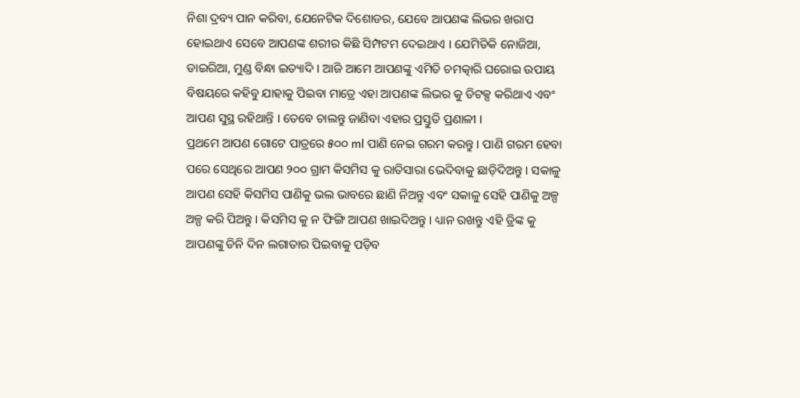ନିଶା ଦ୍ରବ୍ୟ ପାନ କରିବା, ଯେନେଟିକ ଦିଶୋଡର, ଯେବେ ଆପଣଙ୍କ ଲିଭର ଖରାପ ହୋଇଥାଏ ସେବେ ଆପଣଙ୍କ ଶରୀର କିଛି ସିମ୍ପଟମ ଦେଇଥାଏ । ଯେମିତିକି ନୋଜିଆ, ଡାଇରିଆ, ମୁଣ୍ଡ ବିନ୍ଧା ଇତ୍ୟାଦି । ଆଜି ଆମେ ଆପଣଙ୍କୁ ଏମିତି ଚମତ୍କାରି ଘରୋଇ ଉପାୟ ବିଷୟରେ କହିବୁ ଯାହାକୁ ପିଇବା ମାତ୍ରେ ଏହା ଆପଣଙ୍କ ଲିଭର କୁ ଡିଟକ୍ସ କରିଥାଏ ଏବଂ ଆପଣ ସୁସ୍ଥ ରହିଥାନ୍ତି । ତେବେ ଚାଲନ୍ତୁ ଜାଣିବା ଏହାର ପ୍ରସ୍ତୁତି ପ୍ରଣାଳୀ ।
ପ୍ରଥମେ ଆପଣ ଗୋଟେ ପାତ୍ରରେ ୫୦୦ ml ପାଣି ନେଇ ଗରମ କରନ୍ତୁ । ପାଣି ଗରମ ହେବା ପରେ ସେଥିରେ ଆପଣ ୨୦୦ ଗ୍ରାମ କିସମିସ କୁ ରାତିସାରା ଭେଦିବାକୁ ଛାଡ଼ିଦିଅନ୍ତୁ । ସକାଳୁ ଆପଣ ସେହି କିସମିସ ପାଣିକୁ ଭଲ ଭାବରେ ଛାଣି ନିଅନ୍ତୁ ଏବଂ ସକାଳୁ ସେହି ପାଣିକୁ ଅଳ୍ପ ଅଳ୍ପ କରି ପିଅନ୍ତୁ । କିସମିସ କୁ ନ ଫିଙ୍ଗି ଆପଣ ଖାଇଦିଅନ୍ତୁ । ଧ୍ୟାନ ରଖନ୍ତୁ ଏହି ଡ୍ରିଙ୍କ କୁ ଆପଣଙ୍କୁ ତିନି ଦିନ ଲଗାତାର ପିଇବାକୁ ପଡ଼ିବ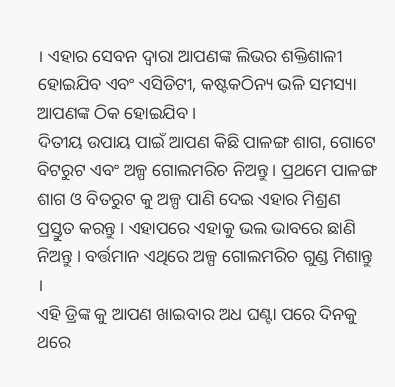। ଏହାର ସେବନ ଦ୍ୱାରା ଆପଣଙ୍କ ଲିଭର ଶକ୍ତିଶାଳୀ ହୋଇଯିବ ଏବଂ ଏସିଡିଟୀ, କଷ୍ଟକଠିନ୍ୟ ଭଳି ସମସ୍ୟା ଆପଣଙ୍କ ଠିକ ହୋଇଯିବ ।
ଦିତୀୟ ଉପାୟ ପାଇଁ ଆପଣ କିଛି ପାଳଙ୍ଗ ଶାଗ, ଗୋଟେ ବିଟରୁଟ ଏବଂ ଅଳ୍ପ ଗୋଲମରିଚ ନିଅନ୍ତୁ । ପ୍ରଥମେ ପାଳଙ୍ଗ ଶାଗ ଓ ବିତରୁଟ କୁ ଅଳ୍ପ ପାଣି ଦେଇ ଏହାର ମିଶ୍ରଣ ପ୍ରସ୍ତୁତ କରନ୍ତୁ । ଏହାପରେ ଏହାକୁ ଭଲ ଭାବରେ ଛାଣି ନିଅନ୍ତୁ । ବର୍ତ୍ତମାନ ଏଥିରେ ଅଳ୍ପ ଗୋଲମରିଚ ଗୁଣ୍ଡ ମିଶାନ୍ତୁ ।
ଏହି ଡ୍ରିଙ୍କ କୁ ଆପଣ ଖାଇବାର ଅଧ ଘଣ୍ଟା ପରେ ଦିନକୁ ଥରେ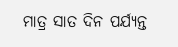ମାତ୍ର ସାତ ଦିନ ପର୍ଯ୍ୟନ୍ତ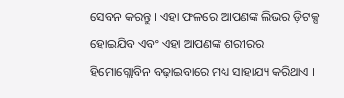ସେବନ କରନ୍ତୁ । ଏହା ଫଳରେ ଆପଣଙ୍କ ଲିଭର ଡ଼ିଟକ୍ସ ହୋଇଯିବ ଏବଂ ଏହା ଆପଣଙ୍କ ଶରୀରର ହିମୋଗ୍ଲୋବିନ ବଢ଼ାଇବାରେ ମଧ୍ୟ ସାହାଯ୍ୟ କରିଥାଏ ।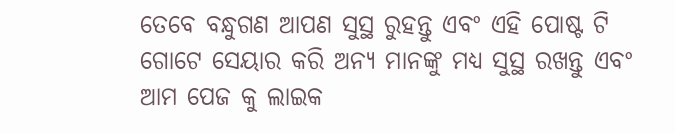ତେବେ ବନ୍ଧୁଗଣ ଆପଣ ସୁସ୍ଥ ରୁହନ୍ତୁ ଏବଂ ଏହି ପୋଷ୍ଟ ଟି ଗୋଟେ ସେୟାର କରି ଅନ୍ୟ ମାନଙ୍କୁ ମଧ୍ୟ ସୁସ୍ଥ ରଖନ୍ତୁ ଏବଂ ଆମ ପେଜ କୁ ଲାଇକ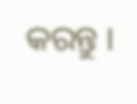କରନ୍ତୁ ।